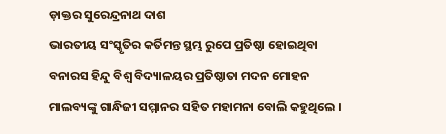ଡ଼ାକ୍ତର ସୁରେନ୍ଦ୍ରନାଥ ଦାଶ
ଭାରତୀୟ ସଂସ୍କୃତିର କର୍ତିମନ୍ତ ସ୍ଥମ୍ଭ ରୁପେ ପ୍ରତିଷ୍ଠା ହୋଇଥିବା ବନାରସ ହିନ୍ଦୁ ବିଶ୍ୱ ବିଦ୍ୟାଳୟର ପ୍ରତିଷ୍ଠାତା ମଦନ ମୋହନ ମାଲବ୍ୟଙ୍କୁ ଗାନ୍ଧିଜୀ ସମ୍ମାନର ସହିତ ମହାମନା ବୋଲି କହୁଥିଲେ ।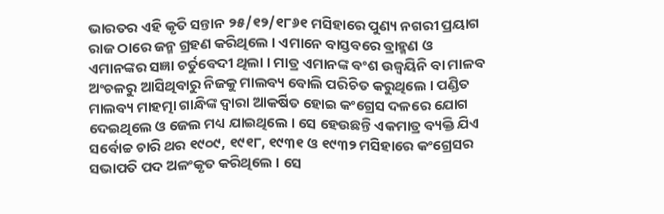ଭାରତର ଏହି କୃତି ସନ୍ତାନ ୨୫/୧୨/୧୮୬୧ ମସିହାରେ ପୁଣ୍ୟ ନଗରୀ ପ୍ରୟାଗ ରାଜ ଠାରେ ଜନ୍ମ ଗ୍ରହଣ କରିଥିଲେ । ଏମାନେ ବାସ୍ତବରେ ବ୍ରାହ୍ମଣ ଓ ଏମାନଙ୍କର ସଜ୍ଞା ଚର୍ତୁବେଦୀ ଥିଲା । ମାତ୍ର ଏମାନଙ୍କ ବଂଶ ଉଜ୍ୱୟିନି ବା ମାଳବ ଅଂଚଳରୁ ଆସିଥିବାରୁ ନିଜକୁ ମାଲବ୍ୟ ବୋଲି ପରିଚିତ କରୁଥିଲେ । ପଣ୍ଡିତ ମାଲବ୍ୟ ମାହତ୍ମା ଗାନ୍ଧିଙ୍କ ଦ୍ୱାରା ଆକର୍ଷିତ ହୋଇ କଂଗ୍ରେସ ଦଳରେ ଯୋଗ ଦେଇଥିଲେ ଓ ଜେଲ ମଧ୍ୟ ଯାଇଥିଲେ । ସେ ହେଉଛନ୍ତି ଏକମାତ୍ର ବ୍ୟକ୍ତି ଯିଏ ସର୍ବୋଚ୍ଚ ଚାରି ଥର ୧୯୦୯, ୧୯୧୮, ୧୯୩୧ ଓ ୧୯୩୨ ମସିହାରେ କଂଗ୍ରେସର ସଭାପତି ପଦ ଅଳଂକୃତ କରିଥିଲେ । ସେ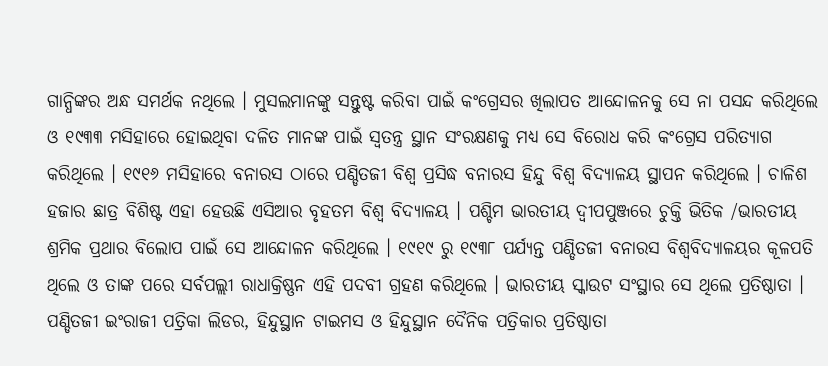ଗାନ୍ଧିଙ୍କର ଅନ୍ଧ ସମର୍ଥକ ନଥିଲେ । ମୁସଲମାନଙ୍କୁ ସନ୍ତୁଷ୍ଟ କରିବା ପାଇଁ କଂଗ୍ରେସର ଖିଲାପତ ଆନ୍ଦୋଳନକୁ ସେ ନା ପସନ୍ଦ କରିଥିଲେ ଓ ୧୯୩୩ ମସିହାରେ ହୋଇଥିବା ଦଳିତ ମାନଙ୍କ ପାଇଁ ସ୍ୱତନ୍ତ୍ର ସ୍ଥାନ ସଂରକ୍ଷଣକୁ ମଧ୍ୟ ସେ ବିରୋଧ କରି କଂଗ୍ରେସ ପରିତ୍ୟାଗ କରିଥିଲେ । ୧୯୧୬ ମସିହାରେ ବନାରସ ଠାରେ ପଣ୍ଡିତଜୀ ବିଶ୍ୱ ପ୍ରସିଦ୍ଧ ବନାରସ ହିନ୍ଦୁ ବିଶ୍ୱ ବିଦ୍ୟାଳୟ ସ୍ଥାପନ କରିଥିଲେ । ଚାଳିଶ ହଜାର ଛାତ୍ର ବିଶିଷ୍ଟ ଏହା ହେଉଛି ଏସିଆର ବୃହତମ ବିଶ୍ୱ ବିଦ୍ୟାଳୟ । ପଶ୍ଚିମ ଭାରତୀୟ ଦ୍ୱୀପପୁଞ୍ଜରେ ଚୁକ୍ତି ଭିତିକ /ଭାରତୀୟ ଶ୍ରମିକ ପ୍ରଥାର ବିଲୋପ ପାଇଁ ସେ ଆନ୍ଦୋଳନ କରିଥିଲେ । ୧୯୧୯ ରୁ ୧୯୩୮ ପର୍ଯ୍ୟନ୍ତ ପଣ୍ଡିତଜୀ ବନାରସ ବିଶ୍ୱବିଦ୍ୟାଳୟର କୂଳପତି ଥିଲେ ଓ ତାଙ୍କ ପରେ ସର୍ବପଲ୍ଲୀ ରାଧାକ୍ରିଷ୍ଣନ ଏହି ପଦବୀ ଗ୍ରହଣ କରିଥିଲେ । ଭାରତୀୟ ସ୍କାଉଟ ସଂସ୍ଥାର ସେ ଥିଲେ ପ୍ରତିଷ୍ଠାତା । ପଣ୍ଡିତଜୀ ଇଂରାଜୀ ପତ୍ରିକା ଲିଡର, ହିନ୍ଦୁସ୍ଥାନ ଟାଇମସ ଓ ହିନ୍ଦୁସ୍ଥାନ ଦୈନିକ ପତ୍ରିକାର ପ୍ରତିଷ୍ଠାତା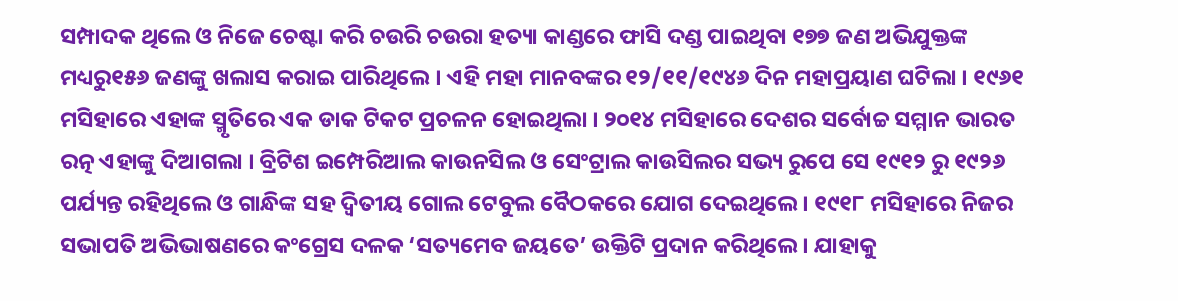ସମ୍ପାଦକ ଥିଲେ ଓ ନିଜେ ଚେଷ୍ଟା କରି ଚଉରି ଚଉରା ହତ୍ୟା କାଣ୍ଡରେ ଫାସି ଦଣ୍ଡ ପାଇଥିବା ୧୭୭ ଜଣ ଅଭିଯୁକ୍ତଙ୍କ ମଧ୍ୟରୁ୧୫୬ ଜଣଙ୍କୁ ଖଲାସ କରାଇ ପାରିଥିଲେ । ଏହି ମହା ମାନବଙ୍କର ୧୨/୧୧/୧୯୪୬ ଦିନ ମହାପ୍ରୟାଣ ଘଟିଲା । ୧୯୬୧ ମସିହାରେ ଏହାଙ୍କ ସ୍ମୃତିରେ ଏକ ଡାକ ଟିକଟ ପ୍ରଚଳନ ହୋଇଥିଲା । ୨୦୧୪ ମସିହାରେ ଦେଶର ସର୍ବୋଚ୍ଚ ସମ୍ମାନ ଭାରତ ରତ୍ନ ଏହାଙ୍କୁ ଦିଆଗଲା । ବ୍ରିଟିଶ ଇମ୍ପେରିଆଲ କାଉନସିଲ ଓ ସେଂଟ୍ରାଲ କାଉସିଲର ସଭ୍ୟ ରୁପେ ସେ ୧୯୧୨ ରୁ ୧୯୨୬ ପର୍ଯ୍ୟନ୍ତ ରହିଥିଲେ ଓ ଗାନ୍ଧିଙ୍କ ସହ ଦ୍ୱିତୀୟ ଗୋଲ ଟେବୁଲ ବୈଠକରେ ଯୋଗ ଦେଇଥିଲେ । ୧୯୧୮ ମସିହାରେ ନିଜର ସଭାପତି ଅଭିଭାଷଣରେ କଂଗ୍ରେସ ଦଳକ ‘ସତ୍ୟମେବ ଜୟତେ’ ଉକ୍ତିଟି ପ୍ରଦାନ କରିଥିଲେ । ଯାହାକୁ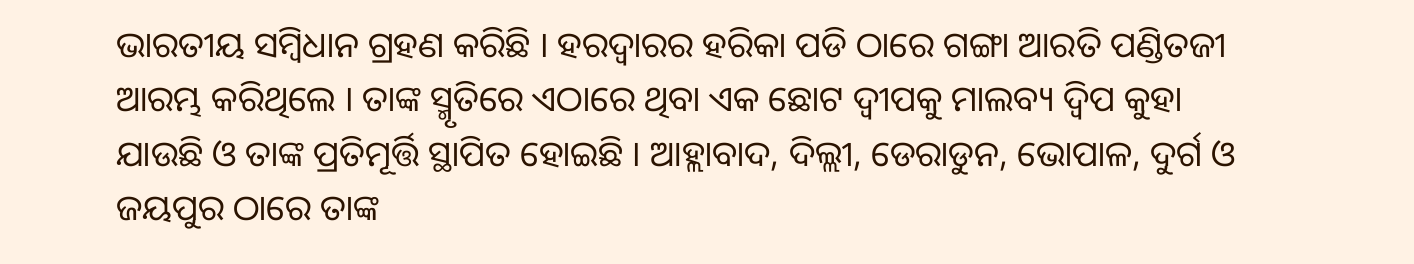ଭାରତୀୟ ସମ୍ବିଧାନ ଗ୍ରହଣ କରିଛି । ହରଦ୍ୱାରର ହରିକା ପଡି ଠାରେ ଗଙ୍ଗା ଆରତି ପଣ୍ଡିତଜୀ ଆରମ୍ଭ କରିଥିଲେ । ତାଙ୍କ ସ୍ମୃତିରେ ଏଠାରେ ଥିବା ଏକ ଛୋଟ ଦ୍ୱୀପକୁ ମାଲବ୍ୟ ଦ୍ୱିପ କୁହା ଯାଉଛି ଓ ତାଙ୍କ ପ୍ରତିମୂର୍ତ୍ତି ସ୍ଥାପିତ ହୋଇଛି । ଆହ୍ଲାବାଦ, ଦିଲ୍ଲୀ, ଡେରାଡୁନ, ଭୋପାଳ, ଦୁର୍ଗ ଓ ଜୟପୁର ଠାରେ ତାଙ୍କ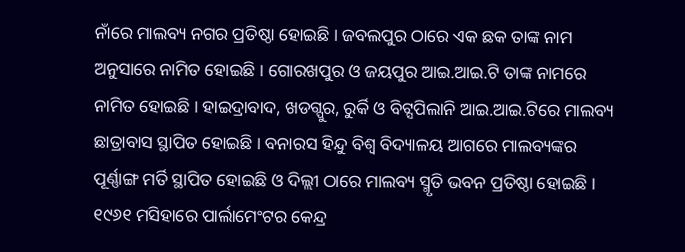ନାଁରେ ମାଲବ୍ୟ ନଗର ପ୍ରତିଷ୍ଠା ହୋଇଛି । ଜବଲପୁର ଠାରେ ଏକ ଛକ ତାଙ୍କ ନାମ ଅନୁସାରେ ନାମିତ ହୋଇଛି । ଗୋରଖପୁର ଓ ଜୟପୁର ଆଇ.ଆଇ.ଟି ତାଙ୍କ ନାମରେ ନାମିତ ହୋଇଛି । ହାଇଦ୍ରାବାଦ, ଖଡଗ୍ପୁର, ରୁର୍କି ଓ ବିଟ୍ସପିଲାନି ଆଇ.ଆଇ.ଟିରେ ମାଲବ୍ୟ ଛାତ୍ରାବାସ ସ୍ଥାପିତ ହୋଇଛି । ବନାରସ ହିନ୍ଦୁ ବିଶ୍ୱ ବିଦ୍ୟାଳୟ ଆଗରେ ମାଲବ୍ୟଙ୍କର ପୂର୍ଣ୍ଣାଙ୍ଗ ମର୍ତି ସ୍ଥାପିତ ହୋଇଛି ଓ ଦିଲ୍ଲୀ ଠାରେ ମାଲବ୍ୟ ସ୍ମୃତି ଭବନ ପ୍ରତିଷ୍ଠା ହୋଇଛି । ୧୯୬୧ ମସିହାରେ ପାର୍ଲାମେଂଟର କେନ୍ଦ୍ର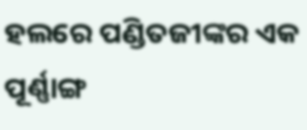ହଲରେ ପଣ୍ଡିତଜୀଙ୍କର ଏକ ପୂର୍ଣ୍ଣାଙ୍ଗ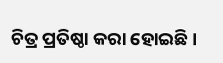ଚିତ୍ର ପ୍ରତିଷ୍ଠା କରା ହୋଇଛି ।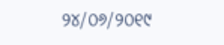୨୪/୦୬/୨୦୧୯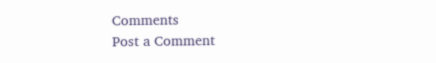Comments
Post a Comment